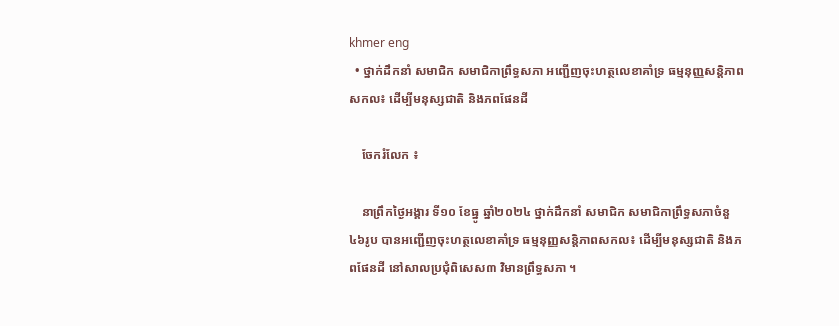khmer eng
  • ថ្នាក់ដឹកនាំ សមាជិក សមាជិកាព្រឹទ្ធសភា អញ្ជើញចុះហត្ថលេខាគាំទ្រ ធម្មនុញ្ញសន្តិភាពសកល៖ ដើម្បីមនុស្សជាតិ និងភពផែនដី

    ចែករំលែក ៖

    នាព្រឹកថ្ងៃអង្គារ ទី១០ ខែធ្នូ ឆ្នាំ២០២៤ ថ្នាក់ដឹកនាំ សមាជិក សមាជិកាព្រឹទ្ធសភាចំនួ៤៦រូប បានអញ្ជើញចុះហត្ថលេខាគាំទ្រ ធម្មនុញ្ញសន្តិភាពសកល៖ ដើម្បីមនុស្សជាតិ និងភពផែនដី នៅសាលប្រជុំពិសេស៣ វិមានព្រឹទ្ធសភា ។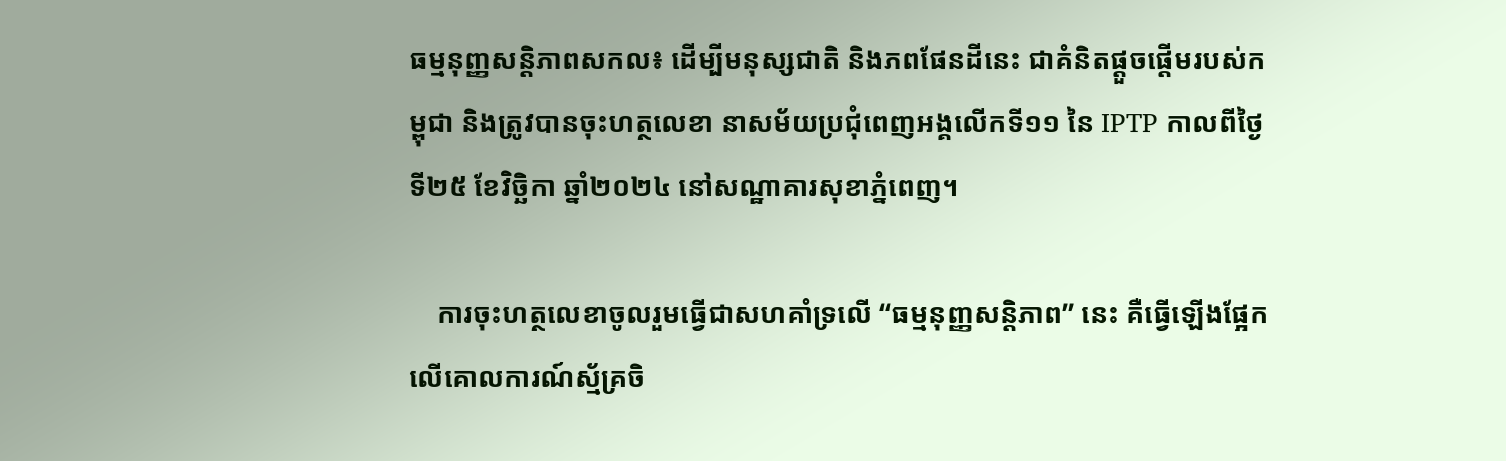ធម្មនុញ្ញសន្តិភាពសកល៖ ដើម្បីមនុស្សជាតិ និងភពផែនដីនេះ ជាគំនិតផ្តួចផ្តើមរបស់កម្ពុជា និងត្រូវបានចុះហត្ថលេខា នាសម័យប្រជុំពេញអង្គលើកទី១១ នៃ IPTP កាលពីថ្ងៃទី២៥ ខែវិច្ឆិកា ឆ្នាំ២០២៤ នៅសណ្ឋាគារសុខាភ្នំពេញ។

    ការចុះហត្ថលេខាចូលរួមធ្វើជាសហគាំទ្រលើ “ធម្មនុញ្ញសន្តិភាព” នេះ គឺធ្វើឡើងផ្អែកលើគោលការណ៍ស្ម័គ្រចិ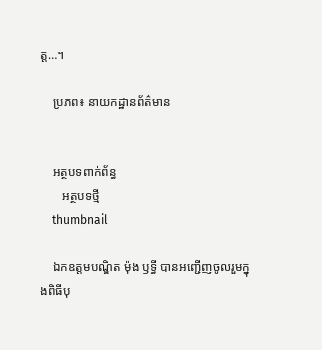ត្ត…។

    ប្រភព៖ នាយកដ្ឋានព័ត៌មាន


    អត្ថបទពាក់ព័ន្ធ
       អត្ថបទថ្មី
    thumbnail

    ឯកឧត្តមបណ្ឌិត ម៉ុង ឫទ្ធី បានអញ្ជើញចូលរួមក្នុងពិធីបុ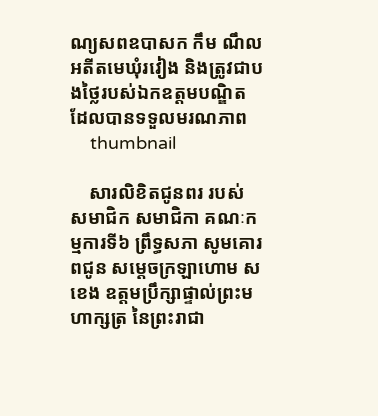ណ្យសពឧបាសក កឹម ណឹល អតីតមេឃុំរវៀង និងត្រូវជាបងថ្លៃរបស់ឯកឧត្តមបណ្ឌិត ដែលបានទទួលមរណភាព
    thumbnail

    សារលិខិតជូនពរ របស់ សមាជិក សមាជិកា គណៈកម្មការទី៦ ព្រឹទ្ធសភា សូមគោរពជូន សម្តេចក្រឡាហោម ស ខេង ឧត្តមប្រឹក្សាផ្ទាល់ព្រះមហាក្សត្រ នៃព្រះរាជា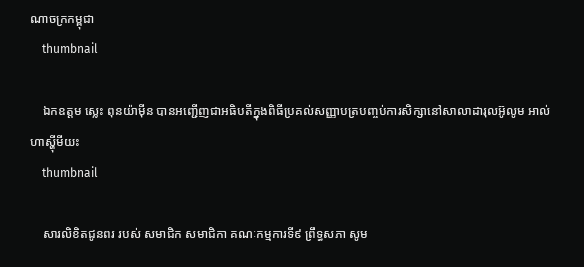ណាចក្រកម្ពុជា
    thumbnail

    ឯកឧត្តម ស្លេះ ពុនយ៉ាមុីន បានអញ្ជើញជាអធិបតីក្នុងពិធីប្រគល់សញ្ញាបត្របញ្ចប់ការសិក្សានៅសាលាដារុលអ៊ូលូម អាល់ហាស្ហុីមីយះ
    thumbnail

    សារលិខិតជូនពរ របស់ សមាជិក សមាជិកា គណៈកម្មការទី៩ ព្រឹទ្ធសភា សូម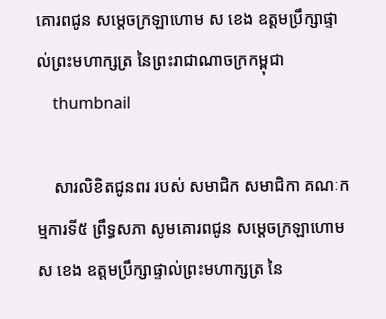គោរពជូន សម្តេចក្រឡាហោម ស ខេង ឧត្តមប្រឹក្សាផ្ទាល់ព្រះមហាក្សត្រ នៃព្រះរាជាណាចក្រកម្ពុជា
    thumbnail

    សារលិខិតជូនពរ របស់ សមាជិក សមាជិកា គណៈកម្មការទី៥ ព្រឹទ្ធសភា សូមគោរពជូន សម្តេចក្រឡាហោម ស ខេង ឧត្តមប្រឹក្សាផ្ទាល់ព្រះមហាក្សត្រ នៃ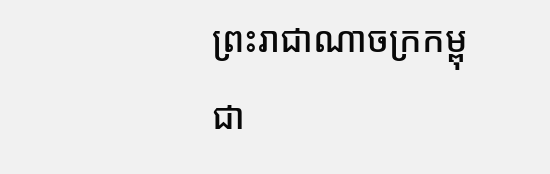ព្រះរាជាណាចក្រកម្ពុជា